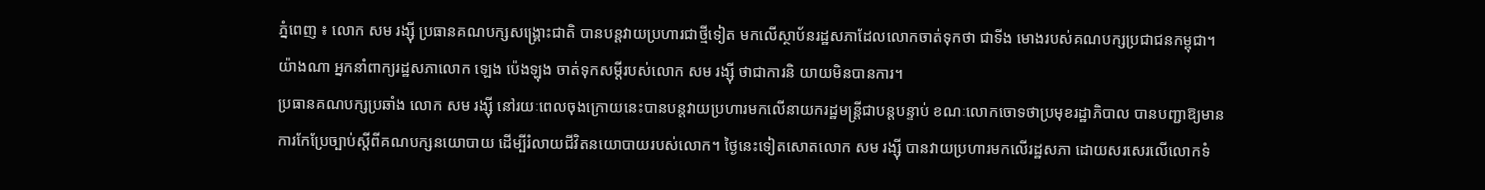ភ្នំពេញ ៖ លោក សម រង្ស៊ី ប្រធានគណបក្សសង្គ្រោះជាតិ បានបន្តវាយប្រហារជាថ្មីទៀត មកលើស្ថាប័នរដ្ឋសភាដែលលោកចាត់ទុកថា ជាទីង មោងរបស់គណបក្សប្រជាជនកម្ពុជា។ យ៉ាងណា អ្នកនាំពាក្យរដ្ឋសភាលោក ឡេង ប៉េងឡុង ចាត់ទុកសម្តីរបស់លោក សម រង្ស៊ី ថាជាការនិ យាយមិនបានការ។
ប្រធានគណបក្សប្រឆាំង លោក សម រង្ស៊ី នៅរយៈពេលចុងក្រោយនេះបានបន្តវាយប្រហារមកលើនាយករដ្ឋមន្ត្រីជាបន្តបន្ទាប់ ខណៈលោកចោទថាប្រមុខរដ្ឋាភិបាល បានបញ្ជាឱ្យមានការកែប្រែច្បាប់ស្តីពីគណបក្សនយោបាយ ដើម្បីរំលាយជីវិតនយោបាយរបស់លោក។ ថ្ងៃនេះទៀតសោតលោក សម រង្ស៊ី បានវាយប្រហារមកលើរដ្ឋសភា ដោយសរសេរលើលោកទំ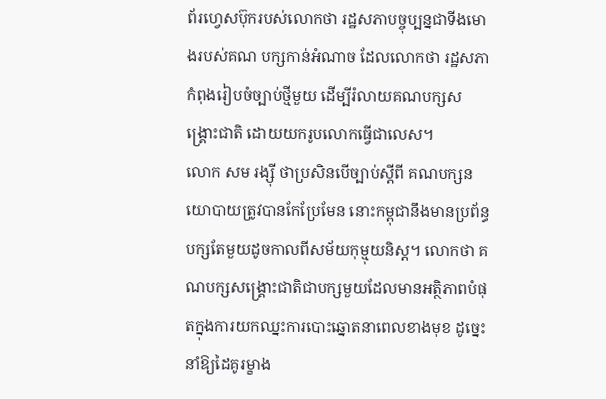ព័រហ្វេសប៊ុករបស់លោកថា រដ្ឋសភាបច្ចុប្បន្នជាទីងមោងរបស់គណ បក្សកាន់អំណាច ដែលលោកថា រដ្ឋសភាកំពុងរៀបចំច្បាប់ថ្មីមួយ ដើម្បីរំលាយគណបក្សសង្គ្រោះជាតិ ដោយយករូបលោកធ្វើជាលេស។
លោក សម រង្ស៊ី ថាប្រសិនបើច្បាប់ស្តីពី គណបក្សនយោបាយត្រូវបានកែប្រែមែន នោះកម្ពុជានឹងមានប្រព័ន្ធបក្សតែមួយដូចកាលពីសម័យកុម្មុយនិស្ត។ លោកថា គណបក្សសង្គ្រោះជាតិជាបក្សមួយដែលមានអត្ថិភាពបំផុតក្នុងការយកឈ្នះការបោះឆ្នោតនាពេលខាងមុខ ដូច្នេះនាំឱ្យដៃគូរម្ខាង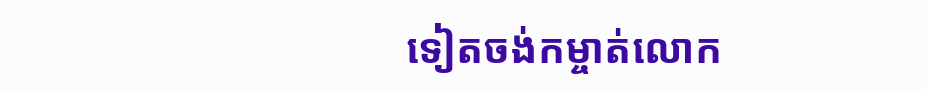ទៀតចង់កម្ចាត់លោក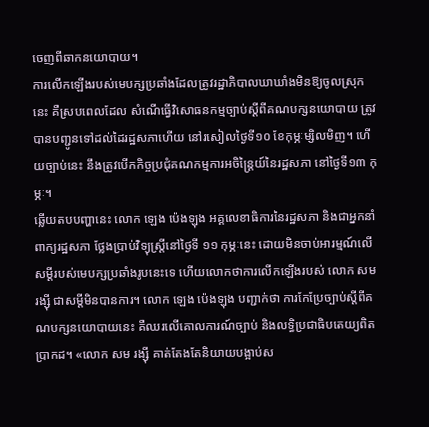ចេញពីឆាកនយោបាយ។
ការលើកឡើងរបស់មេបក្សប្រឆាំងដែលត្រូវរដ្ឋាភិបាលឃាឃាំងមិនឱ្យចូលស្រុកនេះ គឺស្របពេលដែល សំណើធ្វើវិសោធនកម្មច្បាប់ស្ដីពីគណបក្សនយោបាយ ត្រូវបានបញ្ជូនទៅដល់ដៃរដ្ឋសភាហើយ នៅរសៀលថ្ងៃទី១០ ខែកុម្ភៈម្សិលមិញ។ ហើយច្បាប់នេះ នឹងត្រូវបើកកិច្ចប្រជុំគណកម្មការអចិន្ត្រៃយ៍នៃរដ្ឋសភា នៅថ្ងៃទី១៣ កុម្ភៈ។
ឆ្លើយតបបញ្ហានេះ លោក ឡេង ប៉េងឡុង អគ្គលេខាធិការនៃរដ្ឋសភា និងជាអ្នកនាំពាក្យរដ្ឋសភា ថ្លែងប្រាប់វិទ្យុស្ត្រីនៅថ្ងៃទី ១១ កុម្ភៈនេះ ដោយមិនចាប់អារម្មណ៍លើសម្តីរបស់មេបក្សប្រឆាំងរូបនេះទេ ហើយលោកថាការលើកឡើងរបស់ លោក សម រង្ស៊ី ជាសម្តីមិនបានការ។ លោក ឡេង ប៉េងឡុង បញ្ជាក់ថា ការកែប្រែច្បាប់ស្តីពីគណបក្សនយោបាយនេះ គឺឈរលើគោលការណ៍ច្បាប់ និងលទ្ធិប្រជាធិបតេយ្យពិតប្រាកដ។ «លោក សម រង្ស៊ី គាត់តែងតែនិយាយបង្អាប់ស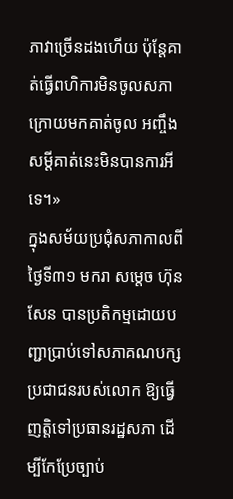ភាវាច្រើនដងហើយ ប៉ុន្តែគាត់ធ្វើពហិការមិនចូលសភា ក្រោយមកគាត់ចូល អញ្ចឹងសម្តីគាត់នេះមិនបានការអីទេ។»
ក្នុងសម័យប្រជុំសភាកាលពីថ្ងៃទី៣១ មករា សម្តេច ហ៊ុន សែន បានប្រតិកម្មដោយបញ្ជាប្រាប់ទៅសភាគណបក្សប្រជាជនរបស់លោក ឱ្យធ្វើញត្តិទៅប្រធានរដ្ឋសភា ដើម្បីកែប្រែច្បាប់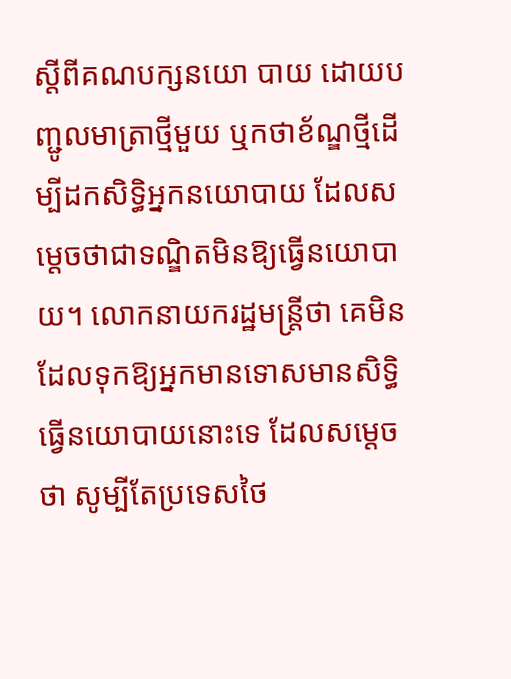ស្តីពីគណបក្សនយោ បាយ ដោយបញ្ជូលមាត្រាថ្មីមួយ ឬកថាខ័ណ្ឌថ្មីដើម្បីដកសិទ្ធិអ្នកនយោបាយ ដែលសម្តេចថាជាទណ្ឌិតមិនឱ្យធ្វើនយោបាយ។ លោកនាយករដ្ឋមន្ត្រីថា គេមិនដែលទុកឱ្យអ្នកមានទោសមានសិទ្ធិធ្វើនយោបាយនោះទេ ដែលសម្តេចថា សូម្បីតែប្រទេសថៃ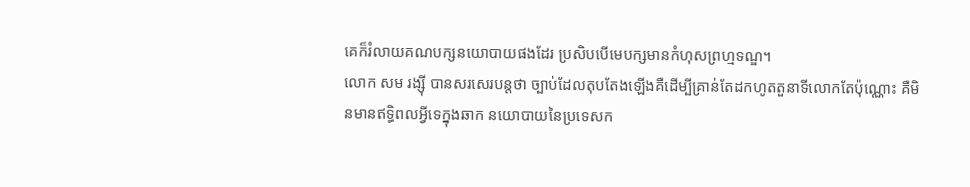គេក៏រំលាយគណបក្សនយោបាយផងដែរ ប្រសិបបើមេបក្សមានកំហុសព្រហ្មទណ្ឌ។
លោក សម រង្ស៊ី បានសរសេរបន្តថា ច្បាប់ដែលតុបតែងឡើងគឺដើម្បីគ្រាន់តែដកហូតតួនាទីលោកតែប៉ុណ្ណោះ គឺមិនមានឥទ្ធិពលអ្វីទេក្នុងឆាក នយោបាយនៃប្រទេសក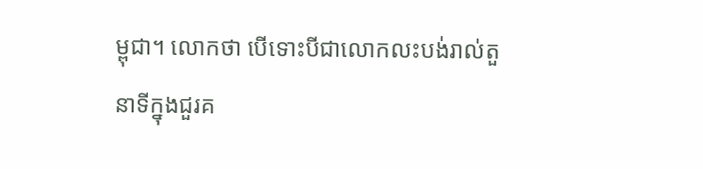ម្ពុជា។ លោកថា បើទោះបីជាលោកលះបង់រាល់តួនាទីក្នុងជួរគ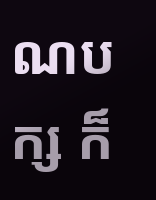ណបក្ស ក៏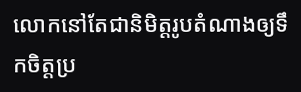លោកនៅតែជានិមិត្តរូបតំណាងឲ្យទឹកចិត្តប្រ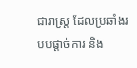ជារាស្ត្រ ដែលប្រឆាំងរបបផ្តាច់ការ និង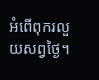អំពើពុករលួយសព្វថ្ងៃ។